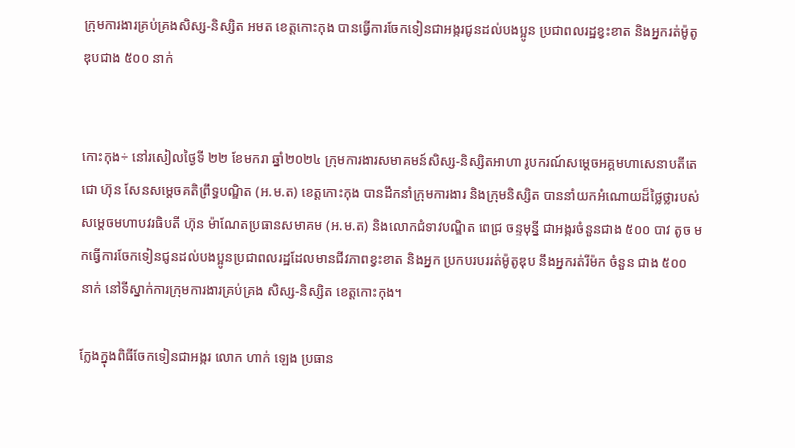ក្រុមការងារគ្រប់គ្រងសិស្ស-និស្សិត អមត ខេត្តកោះកុង បានធ្វើការចែកទៀនជាអង្ករជូនដល់បងប្អូន ប្រជាពលរដ្ឋខ្វះខាត និងអ្នករត់ម៉ូតូឌុបជាង ៥០០ នាក់


កោះកុង÷ នៅរសៀលថ្ងៃទី ២២ ខែមករា ឆ្នាំ២០២៤ ក្រុមការងារសមាគមន៍សិស្ស-និស្សិតអាហា រូបករណ៍សម្ដេចអគ្គមហាសេនាបតីតេជោ ហ៊ុន សែនសម្ដេចគតិព្រឹទ្ធបណ្ឌិត (អ.ម.ត) ខេត្តកោះកុង បានដឹកនាំក្រុមការងារ និងក្រុមនិស្សិត បាននាំយកអំណោយដ៏ថ្លៃថ្លារបស់សម្ដេចមហាបវរធិបតី ហ៊ុន ម៉ាណែតប្រធានសមាគម (អ.ម.ត) និងលោកជំទាវបណ្ឌិត ពេជ្រ ចន្ទមុនី្ន ជាអង្ករចំនួនជាង ៥០០ បាវ តូច មកធ្វើការចែកទៀនជូនដល់បងប្អូនប្រជាពលរដ្ឋដែលមានជីវភាពខ្វះខាត និងអ្នក ប្រកបរបររត់ម៉ូតូឌុប នឹងអ្នករត់រីម៉ក ចំនួន ជាង ៥០០ នាក់ នៅទីស្នាក់ការក្រុមការងារគ្រប់គ្រង សិស្ស-និស្សិត ខេត្តកោះកុង។

ក្លែងក្នុងពិធីចែកទៀនជាអង្ករ លោក ហាក់ ឡេង ប្រធាន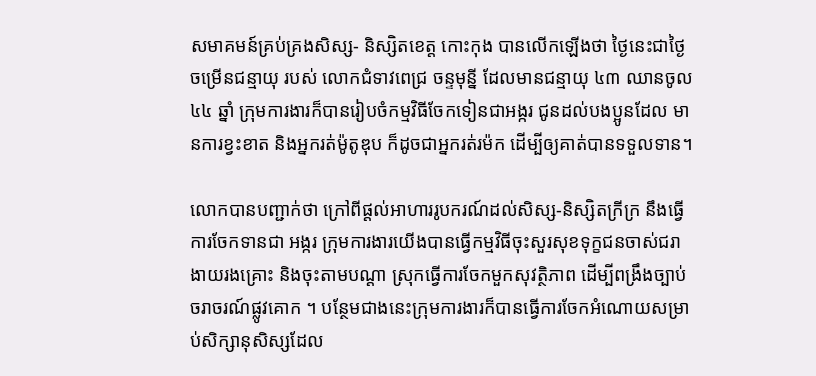សមាគមន៍គ្រប់គ្រងសិស្ស- និស្សិតខេត្ត កោះកុង បានលើកឡើងថា ថ្ងៃនេះជាថ្ងៃចម្រើនជន្មាយុ របស់ លោកជំទាវពេជ្រ ចន្ទមុន្នី ដែលមានជន្មាយុ ៤៣ ឈានចូល ៤៤ ឆ្នាំ ក្រុមការងារក៏បានរៀបចំកម្មវិធីចែកទៀនជាអង្ករ ជូនដល់បងប្អូនដែល មានការខ្វះខាត និងអ្នករត់ម៉ូតូឌុប ក៏ដូចជាអ្នករត់រម៉ក ដើម្បីឲ្យគាត់បានទទួលទាន។

លោកបានបញ្ជាក់ថា ក្រៅពីផ្ដល់អាហាររូបករណ៍ដល់សិស្ស-និស្សិតក្រីក្រ នឹងធ្វើការចែកទានជា អង្ករ ក្រុមការងារយើងបានធ្វើកម្មវិធីចុះសួរសុខទុក្ខជនចាស់ជរាងាយរងគ្រោះ និងចុះតាមបណ្ដា ស្រុកធ្វើការចែកមួកសុវត្ថិភាព ដើម្បីពង្រឹងច្បាប់ចរាចរណ៍ផ្លូវគោក ។ បន្ថែមជាងនេះក្រុមការងារក៏បានធ្វើការចែកអំណោយសម្រាប់សិក្សានុសិស្សដែល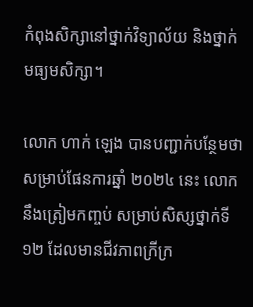កំពុងសិក្សានៅថ្នាក់វិទ្យាល័យ និងថ្នាក់មធ្យមសិក្សា។

លោក ហាក់ ឡេង បានបញ្ជាក់បន្ថែមថា  សម្រាប់ផែនការឆ្នាំ ២០២៤ នេះ លោកនឹងត្រៀមកញ្ចប់ សម្រាប់សិស្សថ្នាក់ទី ១២ ដែលមានជីវភាពក្រីក្រ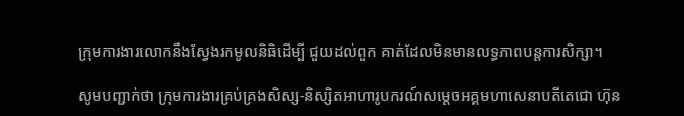ក្រុមការងារលោកនឹងស្វែងរកមូលនិធិដើម្បី ជួយដល់ពួក គាត់ដែលមិនមានលទ្ធភាពបន្តការសិក្សា។

សូមបញ្ជាក់ថា ក្រុមការងារគ្រប់គ្រងសិស្ស-និស្សិតអាហារូបករណ៍សម្ដេចអគ្គមហាសេនាបតីតេជោ ហ៊ុន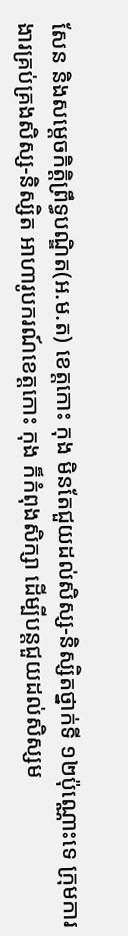សែន និងសម្ដេចកិត្តិព្រឹទ្ធបណ្ឌិត(អ.ម.ត) ខេត្តកោះ កុង មិនតែជួយដល់សិស្ស-និស្សិតថ្នាក់ទី ១២ប៉ុណ្ណោះទេ ក្រុមការងារគ្រប់គ្រងសិស្ស-និស្សិត អាហារូបករណ៍ខេត្តកោះ កុង ក៏កំពុងសិក្សា ដើម្បីបន្តជួយដល់សិស្សម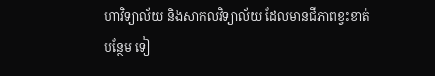ហាវិទ្យាល័យ និងសាកលវិទ្យាល័យ ដែលមានជីភាពខ្វះខាត់បន្ថែម ទៀ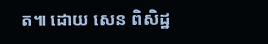ត៕ ដោយ សេន ពិសិដ្ឋ